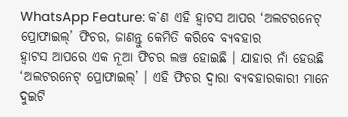WhatsApp Feature: କ`ଣ ଏହି ହ୍ୱାଟସ ଆପର ‘ଅଲଟରନେଟ୍ ପ୍ରୋଫାଇଲ୍’ ଫିଚର, ଜାଣନ୍ତୁ କେମିତି କରିବେ ବ୍ୟବହାର
ହ୍ବାଟସ ଆପରେ ଏକ ନୂଆ ଫିଚର ଲଞ୍ଚ ହୋଇଛି । ଯାହାର ନାଁ ହେଉଛି ‘ଅଲଟରନେଟ୍ ପ୍ରୋଫାଇଲ୍’ । ଏହି ଫିଚର ଦ୍ବାରା ବ୍ୟବହାରକାରୀ ମାନେ ଦୁଇଟି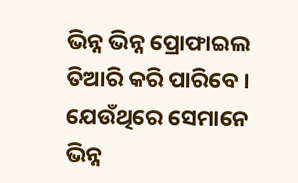ଭିନ୍ନ ଭିନ୍ନ ପ୍ରୋଫାଇଲ ତିଆରି କରି ପାରିବେ । ଯେଉଁଥିରେ ସେମାନେ ଭିନ୍ନ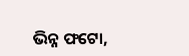ଭିନ୍ନ ଫଟୋ,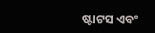ଷ୍ଟାଟସ ଏବଂ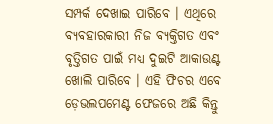ସମ୍ପର୍କ ଦେଖାଇ ପାରିବେ । ଏଥିରେ ବ୍ୟବହାରକାରୀ ନିଜ ବ୍ୟକ୍ତିଗତ ଏବଂ ବୃତ୍ତିଗତ ପାଇଁ ମଧ୍ୟ ଦୁଇଟି ଆକାଉଣ୍ଟ ଖୋଲି ପାରିବେ । ଏହି ଫିଚର ଏବେ ଡ଼େଭଲପମେଣ୍ଟ ଫେଜରେ ଅଛି କିନ୍ତୁ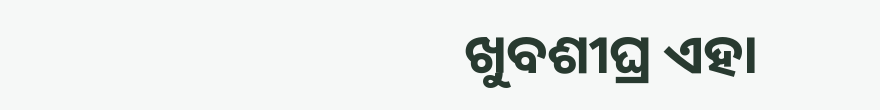ଖୁବଶୀଘ୍ର ଏହା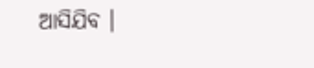ଆସିଯିବ ।